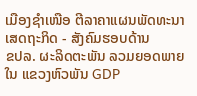ເມືອງຊຳເໜືອ ຕີລາຄາແຜນພັດທະນາ ເສດຖະກິດ - ສັງຄົມຮອບດ້ານ
ຂປລ. ຜະລິດຕະພັນ ລວມຍອດພາຍໃນ ແຂວງຫົວພັນ GDP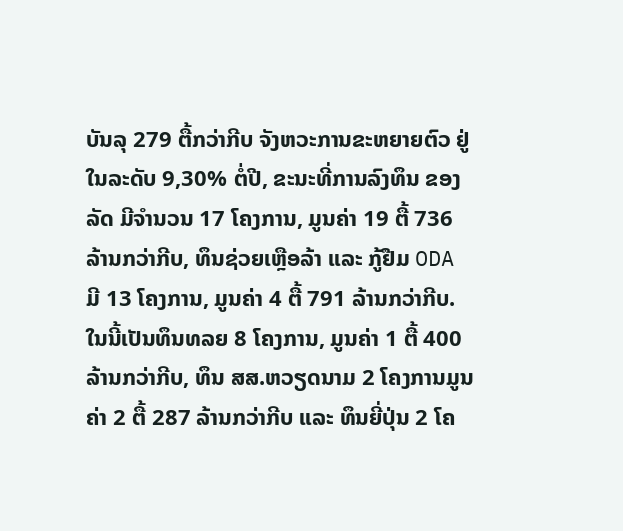ບັນລຸ 279 ຕື້ກວ່າກີບ ຈັງຫວະການຂະຫຍາຍຕົວ ຢູ່ໃນລະດັບ 9,30% ຕໍ່ປີ, ຂະນະທີ່ການລົງທຶນ ຂອງລັດ ມີຈຳນວນ 17 ໂຄງການ, ມູນຄ່າ 19 ຕື້ 736 ລ້ານກວ່າກີບ, ທຶນຊ່ວຍເຫຼືອລ້າ ແລະ ກູ້ຢືມ ODA ມີ 13 ໂຄງການ, ມູນຄ່າ 4 ຕື້ 791 ລ້ານກວ່າກີບ. ໃນນີ້ເປັນທຶນທລຍ 8 ໂຄງການ, ມູນຄ່າ 1 ຕື້ 400 ລ້ານກວ່າກີບ, ທຶນ ສສ.ຫວຽດນາມ 2 ໂຄງການມູນຄ່າ 2 ຕື້ 287 ລ້ານກວ່າກີບ ແລະ ທຶນຍີ່ປຸ່ນ 2 ໂຄ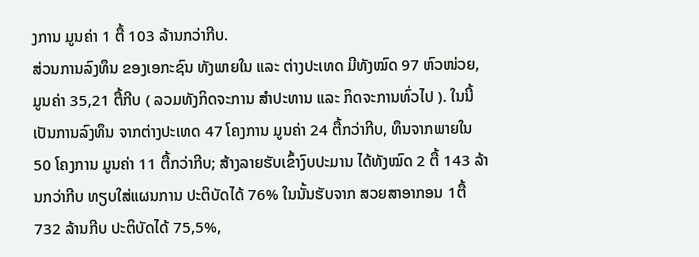ງການ ມູນຄ່າ 1 ຕື້ 103 ລ້ານກວ່າກີບ.
ສ່ວນການລົງທຶນ ຂອງເອກະຊົນ ທັງພາຍໃນ ແລະ ຕ່າງປະເທດ ມີທັງໝົດ 97 ຫົວໜ່ວຍ, ມູນຄ່າ 35,21 ຕື້ກີບ ( ລວມທັງກິດຈະການ ສຳປະທານ ແລະ ກິດຈະການທົ່ວໄປ ). ໃນນີ້ເປັນການລົງທຶນ ຈາກຕ່າງປະເທດ 47 ໂຄງການ ມູນຄ່າ 24 ຕື້ກວ່າກີບ, ທຶນຈາກພາຍໃນ 50 ໂຄງການ ມູນຄ່າ 11 ຕື້ກວ່າກີບ; ສ້າງລາຍຮັບເຂົ້າງົບປະມານ ໄດ້ທັງໝົດ 2 ຕື້ 143 ລ້ານກວ່າກີບ ທຽບໃສ່ແຜນການ ປະຕິບັດໄດ້ 76% ໃນນັ້ນຮັບຈາກ ສວຍສາອາກອນ 1ຕື້ 732 ລ້ານກີບ ປະຕິບັດໄດ້ 75,5%,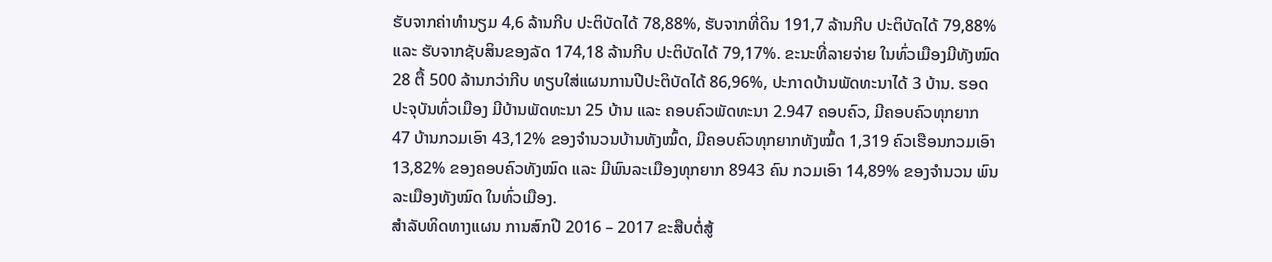ຮັບຈາກຄ່າທຳນຽມ 4,6 ລ້ານກີບ ປະຕິບັດໄດ້ 78,88%, ຮັບຈາກທີ່ດິນ 191,7 ລ້ານກີບ ປະຕິບັດໄດ້ 79,88% ແລະ ຮັບຈາກຊັບສິນຂອງລັດ 174,18 ລ້ານກີບ ປະຕິບັດໄດ້ 79,17%. ຂະນະທີ່ລາຍຈ່າຍ ໃນທົ່ວເມືອງມີທັງໝົດ 28 ຕື້ 500 ລ້ານກວ່າກີບ ທຽບໃສ່ແຜນການປີປະຕິບັດໄດ້ 86,96%, ປະກາດບ້ານພັດທະນາໄດ້ 3 ບ້ານ. ຮອດປະຈຸບັນທົ່ວເມືອງ ມີບ້ານພັດທະນາ 25 ບ້ານ ແລະ ຄອບຄົວພັດທະນາ 2.947 ຄອບຄົວ, ມີຄອບຄົວທຸກຍາກ 47 ບ້ານກວມເອົາ 43,12% ຂອງຈຳນວນບ້ານທັງໝົ້ດ, ມີຄອບຄົວທຸກຍາກທັງໝົ້ດ 1,319 ຄົວເຮືອນກວມເອົາ 13,82% ຂອງຄອບຄົວທັງໝົດ ແລະ ມີພົນລະເມືອງທຸກຍາກ 8943 ຄົນ ກວມເອົາ 14,89% ຂອງຈຳນວນ ພົນລະເມືອງທັງໝົດ ໃນທົ່ວເມືອງ.
ສຳລັບທິດທາງແຜນ ການສົກປີ 2016 – 2017 ຂະສືບຕໍ່ສູ້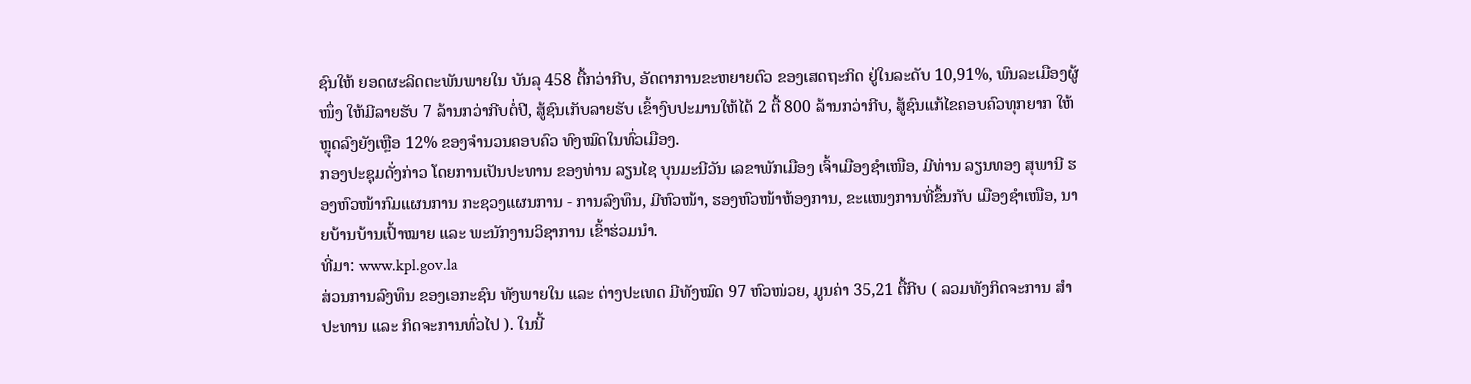ຊົນໃຫ້ ຍອດຜະລິດຕະພັນພາຍໃນ ບັນລຸ 458 ຕື້ກວ່າກີບ, ອັດຕາການຂະຫຍາຍຕົວ ຂອງເສດຖະກິດ ຢູ່ໃນລະດັບ 10,91%, ພົນລະເມືອງຜູ້ໜຶ່ງ ໃຫ້ມີລາຍຮັບ 7 ລ້ານກວ່າກີບຕໍ່ປີ, ສູ້ຊົນເກັບລາຍຮັບ ເຂົ້າງົບປະມານໃຫ້ໄດ້ 2 ຕື້ 800 ລ້ານກວ່າກີບ, ສູ້ຊົນແກ້ໄຂຄອບຄົວທຸກຍາກ ໃຫ້ຫຼຸດລົງຍັງເຫຼືອ 12% ຂອງຈຳນວນຄອບຄົວ ທົງໝົດໃນທົ່ວເມືອງ.
ກອງປະຊຸມດັ່ງກ່າວ ໂດຍການເປັນປະທານ ຂອງທ່ານ ລຽນໄຊ ບຸນມະນີວັນ ເລຂາພັກເມືອງ ເຈົ້າເມືອງຊຳເໜືອ, ມີທ່ານ ລຽນທອງ ສຸພານີ ຮອງຫົວໜ້າກົມແຜນການ ກະຊວງແຜນການ - ການລົງທຶນ, ມີຫົວໜ້າ, ຮອງຫົວໜ້າຫ້ອງການ, ຂະແໜງການທີ່ຂຶ້ນກັບ ເມືອງຊຳເໜືອ, ນາຍບ້ານບ້ານເປົ້າໝາຍ ແລະ ພະນັກງານວິຊາການ ເຂົ້າຮ່ວມນຳ.
ທີ່ມາ: www.kpl.gov.la
ສ່ວນການລົງທຶນ ຂອງເອກະຊົນ ທັງພາຍໃນ ແລະ ຕ່າງປະເທດ ມີທັງໝົດ 97 ຫົວໜ່ວຍ, ມູນຄ່າ 35,21 ຕື້ກີບ ( ລວມທັງກິດຈະການ ສຳປະທານ ແລະ ກິດຈະການທົ່ວໄປ ). ໃນນີ້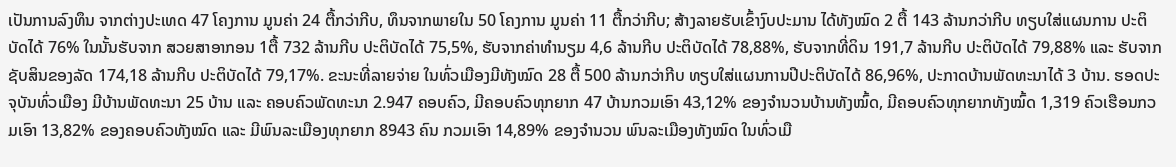ເປັນການລົງທຶນ ຈາກຕ່າງປະເທດ 47 ໂຄງການ ມູນຄ່າ 24 ຕື້ກວ່າກີບ, ທຶນຈາກພາຍໃນ 50 ໂຄງການ ມູນຄ່າ 11 ຕື້ກວ່າກີບ; ສ້າງລາຍຮັບເຂົ້າງົບປະມານ ໄດ້ທັງໝົດ 2 ຕື້ 143 ລ້ານກວ່າກີບ ທຽບໃສ່ແຜນການ ປະຕິບັດໄດ້ 76% ໃນນັ້ນຮັບຈາກ ສວຍສາອາກອນ 1ຕື້ 732 ລ້ານກີບ ປະຕິບັດໄດ້ 75,5%, ຮັບຈາກຄ່າທຳນຽມ 4,6 ລ້ານກີບ ປະຕິບັດໄດ້ 78,88%, ຮັບຈາກທີ່ດິນ 191,7 ລ້ານກີບ ປະຕິບັດໄດ້ 79,88% ແລະ ຮັບຈາກຊັບສິນຂອງລັດ 174,18 ລ້ານກີບ ປະຕິບັດໄດ້ 79,17%. ຂະນະທີ່ລາຍຈ່າຍ ໃນທົ່ວເມືອງມີທັງໝົດ 28 ຕື້ 500 ລ້ານກວ່າກີບ ທຽບໃສ່ແຜນການປີປະຕິບັດໄດ້ 86,96%, ປະກາດບ້ານພັດທະນາໄດ້ 3 ບ້ານ. ຮອດປະຈຸບັນທົ່ວເມືອງ ມີບ້ານພັດທະນາ 25 ບ້ານ ແລະ ຄອບຄົວພັດທະນາ 2.947 ຄອບຄົວ, ມີຄອບຄົວທຸກຍາກ 47 ບ້ານກວມເອົາ 43,12% ຂອງຈຳນວນບ້ານທັງໝົ້ດ, ມີຄອບຄົວທຸກຍາກທັງໝົ້ດ 1,319 ຄົວເຮືອນກວມເອົາ 13,82% ຂອງຄອບຄົວທັງໝົດ ແລະ ມີພົນລະເມືອງທຸກຍາກ 8943 ຄົນ ກວມເອົາ 14,89% ຂອງຈຳນວນ ພົນລະເມືອງທັງໝົດ ໃນທົ່ວເມື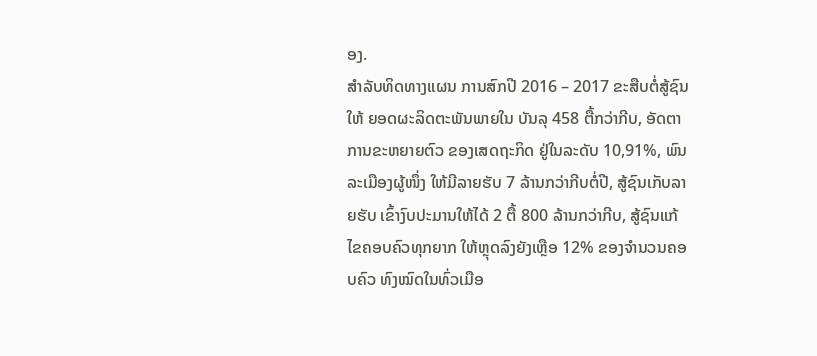ອງ.
ສຳລັບທິດທາງແຜນ ການສົກປີ 2016 – 2017 ຂະສືບຕໍ່ສູ້ຊົນໃຫ້ ຍອດຜະລິດຕະພັນພາຍໃນ ບັນລຸ 458 ຕື້ກວ່າກີບ, ອັດຕາການຂະຫຍາຍຕົວ ຂອງເສດຖະກິດ ຢູ່ໃນລະດັບ 10,91%, ພົນລະເມືອງຜູ້ໜຶ່ງ ໃຫ້ມີລາຍຮັບ 7 ລ້ານກວ່າກີບຕໍ່ປີ, ສູ້ຊົນເກັບລາຍຮັບ ເຂົ້າງົບປະມານໃຫ້ໄດ້ 2 ຕື້ 800 ລ້ານກວ່າກີບ, ສູ້ຊົນແກ້ໄຂຄອບຄົວທຸກຍາກ ໃຫ້ຫຼຸດລົງຍັງເຫຼືອ 12% ຂອງຈຳນວນຄອບຄົວ ທົງໝົດໃນທົ່ວເມືອ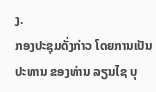ງ.
ກອງປະຊຸມດັ່ງກ່າວ ໂດຍການເປັນປະທານ ຂອງທ່ານ ລຽນໄຊ ບຸ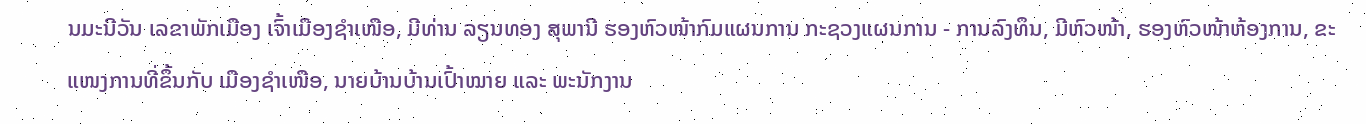ນມະນີວັນ ເລຂາພັກເມືອງ ເຈົ້າເມືອງຊຳເໜືອ, ມີທ່ານ ລຽນທອງ ສຸພານີ ຮອງຫົວໜ້າກົມແຜນການ ກະຊວງແຜນການ - ການລົງທຶນ, ມີຫົວໜ້າ, ຮອງຫົວໜ້າຫ້ອງການ, ຂະແໜງການທີ່ຂຶ້ນກັບ ເມືອງຊຳເໜືອ, ນາຍບ້ານບ້ານເປົ້າໝາຍ ແລະ ພະນັກງານ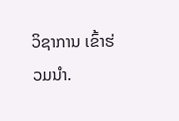ວິຊາການ ເຂົ້າຮ່ວມນຳ.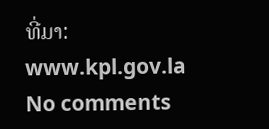ທີ່ມາ: www.kpl.gov.la
No comments